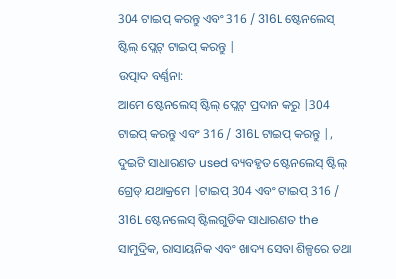304 ଟାଇପ୍ କରନ୍ତୁ ଏବଂ 316 / 316L ଷ୍ଟେନଲେସ୍ ଷ୍ଟିଲ୍ ପ୍ଲେଟ୍ ଟାଇପ୍ କରନ୍ତୁ |
ଉତ୍ପାଦ ବର୍ଣ୍ଣନା:
ଆମେ ଷ୍ଟେନଲେସ୍ ଷ୍ଟିଲ୍ ପ୍ଲେଟ୍ ପ୍ରଦାନ କରୁ |304 ଟାଇପ୍ କରନ୍ତୁ ଏବଂ 316 / 316L ଟାଇପ୍ କରନ୍ତୁ |, ଦୁଇଟି ସାଧାରଣତ used ବ୍ୟବହୃତ ଷ୍ଟେନଲେସ୍ ଷ୍ଟିଲ୍ ଗ୍ରେଡ୍ ଯଥାକ୍ରମେ |ଟାଇପ୍ 304 ଏବଂ ଟାଇପ୍ 316 / 316L ଷ୍ଟେନଲେସ୍ ଷ୍ଟିଲଗୁଡିକ ସାଧାରଣତ the ସାମୁଦ୍ରିକ, ରାସାୟନିକ ଏବଂ ଖାଦ୍ୟ ସେବା ଶିଳ୍ପରେ ତଥା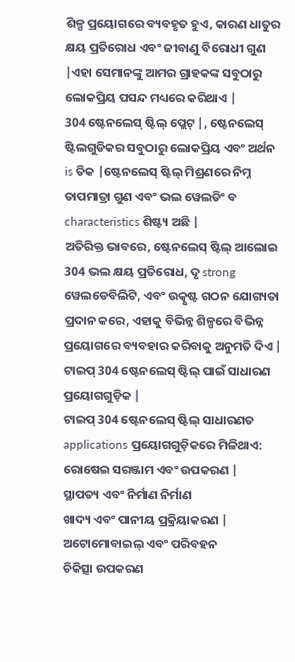ଶିଳ୍ପ ପ୍ରୟୋଗରେ ବ୍ୟବହୃତ ହୁଏ, କାରଣ ଧାତୁର କ୍ଷୟ ପ୍ରତିରୋଧ ଏବଂ ଜୀବାଣୁ ବିରୋଧୀ ଗୁଣ |ଏହା ସେମାନଙ୍କୁ ଆମର ଗ୍ରାହକଙ୍କ ସବୁଠାରୁ ଲୋକପ୍ରିୟ ପସନ୍ଦ ମଧ୍ୟରେ କରିଥାଏ |
304 ଷ୍ଟେନଲେସ୍ ଷ୍ଟିଲ୍ ପ୍ଲେଟ୍ |, ଷ୍ଟେନଲେସ୍ ଷ୍ଟିଲଗୁଡିକର ସବୁଠାରୁ ଲୋକପ୍ରିୟ ଏବଂ ଅର୍ଥନ is ତିକ |ଷ୍ଟେନଲେସ୍ ଷ୍ଟିଲ୍ ମିଶ୍ରଣରେ ନିମ୍ନ ତାପମାତ୍ରା ଗୁଣ ଏବଂ ଭଲ ୱେଲଡିଂ ବ characteristics ଶିଷ୍ଟ୍ୟ ଅଛି |
ଅତିରିକ୍ତ ଭାବରେ, ଷ୍ଟେନଲେସ୍ ଷ୍ଟିଲ୍ ଆଲୋଇ 304 ଭଲ କ୍ଷୟ ପ୍ରତିରୋଧ, ଦୃ strong ୱେଲଡେବିଲିଟି, ଏବଂ ଉତ୍କୃଷ୍ଟ ଗଠନ ଯୋଗ୍ୟତା ପ୍ରଦାନ କରେ, ଏହାକୁ ବିଭିନ୍ନ ଶିଳ୍ପରେ ବିଭିନ୍ନ ପ୍ରୟୋଗରେ ବ୍ୟବହାର କରିବାକୁ ଅନୁମତି ଦିଏ |
ଟାଇପ୍ 304 ଷ୍ଟେନଲେସ୍ ଷ୍ଟିଲ୍ ପାଇଁ ସାଧାରଣ ପ୍ରୟୋଗଗୁଡ଼ିକ |
ଟାଇପ୍ 304 ଷ୍ଟେନଲେସ୍ ଷ୍ଟିଲ୍ ସାଧାରଣତ applications ପ୍ରୟୋଗଗୁଡ଼ିକରେ ମିଳିଥାଏ:
ରୋଷେଇ ସରଞ୍ଜାମ ଏବଂ ଉପକରଣ |
ସ୍ଥାପତ୍ୟ ଏବଂ ନିର୍ମାଣ ନିର୍ମାଣ
ଖାଦ୍ୟ ଏବଂ ପାନୀୟ ପ୍ରକ୍ରିୟାକରଣ |
ଅଟୋମୋବାଇଲ୍ ଏବଂ ପରିବହନ
ଚିକିତ୍ସା ଉପକରଣ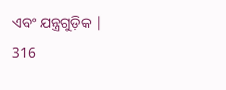ଏବଂ ଯନ୍ତ୍ରଗୁଡ଼ିକ |
316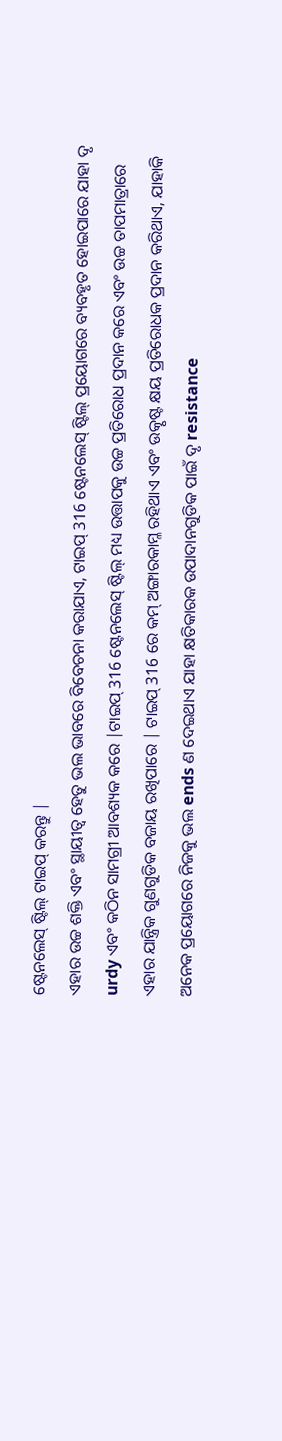ଷ୍ଟେନଲେସ୍ ଷ୍ଟିଲ୍ ଟାଇପ୍ କରନ୍ତୁ |
ଏହାର ଉଚ୍ଚ ଶକ୍ତି ଏବଂ ସ୍ଥାୟୀତ୍ୱ ହେତୁ ଭଲ ଭାବରେ ବିବେଚନା କରାଯାଏ, ଟାଇପ୍ 316 ଷ୍ଟେନଲେସ୍ ଷ୍ଟିଲ୍ ପ୍ରୟୋଗରେ ବ୍ୟବହୃତ ହୋଇପାରେ ଯାହା ଦୃ urdy ଏବଂ କଠିନ ସାମଗ୍ରୀ ଆବଶ୍ୟକ କରେ |ଟାଇପ୍ 316 ଷ୍ଟେନଲେସ୍ ଷ୍ଟିଲ୍ ମଧ୍ୟ ଉତ୍ତାପକୁ ଉଚ୍ଚ ପ୍ରତିରୋଧ ପ୍ରଦାନ କରେ ଏବଂ ଉଚ୍ଚ ତାପମାତ୍ରାରେ ଏହାର ଯାନ୍ତ୍ରିକ ଗୁଣଗୁଡିକ ବଜାୟ ରଖିପାରେ | ଟାଇପ୍ 316 ରେ କମ୍ ଅଙ୍ଗାରକାମ୍ଳ ରହିଥାଏ ଏବଂ ଉତ୍କୃଷ୍ଟ କ୍ଷୟ ପ୍ରତିରୋଧକ ପ୍ରଦାନ କରିଥାଏ, ଯାହାକି ଅନେକ ପ୍ରୟୋଗରେ ନିଜକୁ ଭଲ ends ଣ ଦେଇଥାଏ ଯାହା କ୍ଷତିକାରକ ଉପାଦାନଗୁଡିକ ପାଇଁ ଦୃ resistance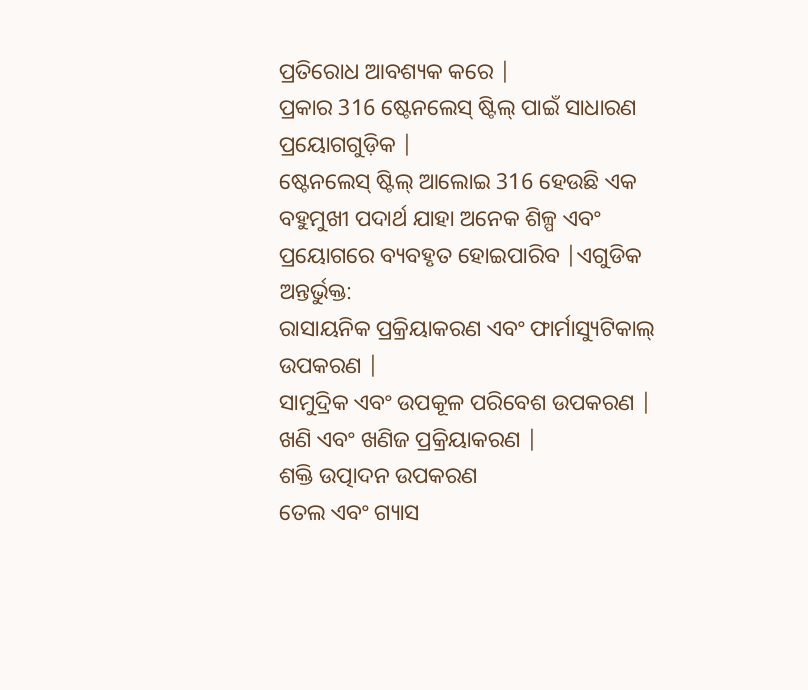ପ୍ରତିରୋଧ ଆବଶ୍ୟକ କରେ |
ପ୍ରକାର 316 ଷ୍ଟେନଲେସ୍ ଷ୍ଟିଲ୍ ପାଇଁ ସାଧାରଣ ପ୍ରୟୋଗଗୁଡ଼ିକ |
ଷ୍ଟେନଲେସ୍ ଷ୍ଟିଲ୍ ଆଲୋଇ 316 ହେଉଛି ଏକ ବହୁମୁଖୀ ପଦାର୍ଥ ଯାହା ଅନେକ ଶିଳ୍ପ ଏବଂ ପ୍ରୟୋଗରେ ବ୍ୟବହୃତ ହୋଇପାରିବ |ଏଗୁଡିକ ଅନ୍ତର୍ଭୁକ୍ତ:
ରାସାୟନିକ ପ୍ରକ୍ରିୟାକରଣ ଏବଂ ଫାର୍ମାସ୍ୟୁଟିକାଲ୍ ଉପକରଣ |
ସାମୁଦ୍ରିକ ଏବଂ ଉପକୂଳ ପରିବେଶ ଉପକରଣ |
ଖଣି ଏବଂ ଖଣିଜ ପ୍ରକ୍ରିୟାକରଣ |
ଶକ୍ତି ଉତ୍ପାଦନ ଉପକରଣ
ତେଲ ଏବଂ ଗ୍ୟାସ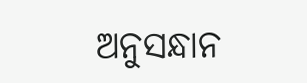ଅନୁସନ୍ଧାନ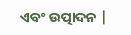ଏବଂ ଉତ୍ପାଦନ |